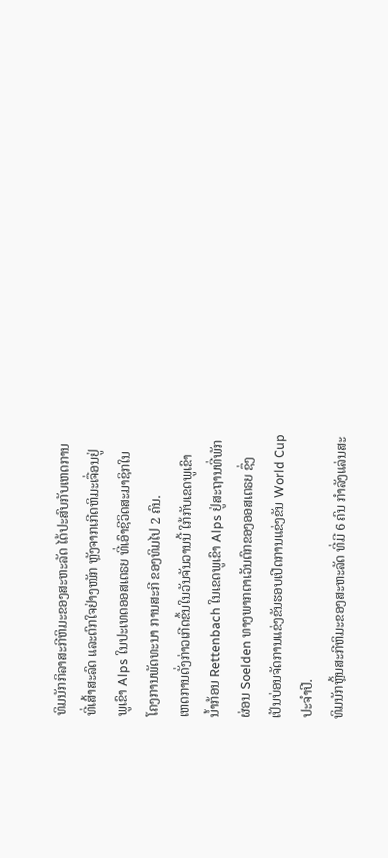ທິມນັກກິລາສະກີຫິມະຂອງສະຫະລັດ ໄດ້ປະສົບກັບເຫດການ
ທີ່ເສົ້າສະລົດ ແລະຕົກໃຈຢ່າງໜັກ ຫຼັງຈາກເກີດຫິມະເຈື່ອນຢູ່
ພູເຂົາ Alps ໃນປະເທດອອສເຕຣຍ ທີ່ເອົາຊີວິດສະມາຊິກໃນ
ໂຄງການພັດທະນາ ການສະກີ ຂອງທິມໄປ 2 ຄົນ.
ເຫດການດັ່ງກ່າວເກີດຂຶ້ນໃນວັນຈັນວານນີ້ ໃກ້ກັບເຂດພູເຂົາ
ນ້ຳກ້ອນ Rettenbach ໃນເຂດພູເຂົາ Alps ຢູ່ສະຖານທີ່ພັກ
ຜ່ອນ Soelden ທາງພາກຕາເວັນຕົກຂອງອອສເຕຣຍ ຊຶ່ງ
ເປັນບ່ອນຈັດການແຂ່ງຂັນຮອບເປີດການແຂ່ງຂັນ World Cup
ປະຈຳປີ.
ທິມນັກຫຼິ້ນສະກີຫິມະຂອງສະຫະລັດ ທີ່ມີ 6 ຄົນ ກຳລັງແລ່ນສະ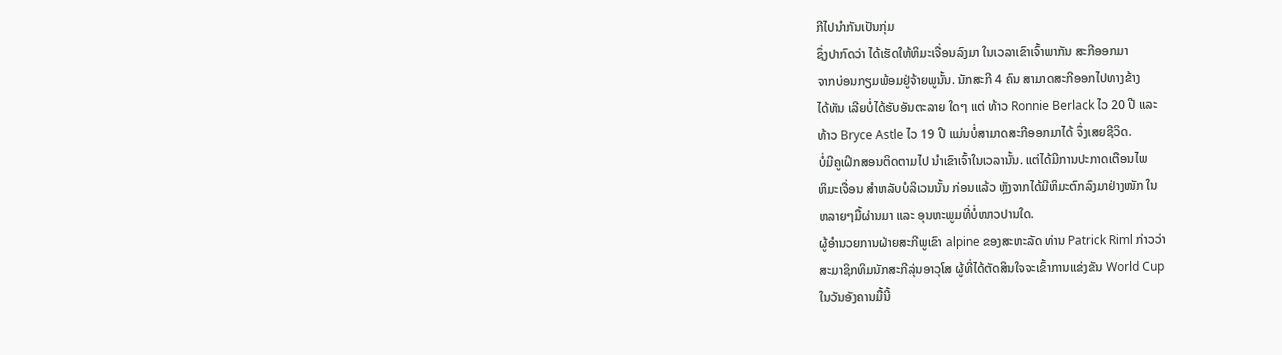ກີໄປນຳກັນເປັນກຸ່ມ
ຊຶ່ງປາກົດວ່າ ໄດ້ເຮັດໃຫ້ຫິມະເຈື່ອນລົງມາ ໃນເວລາເຂົາເຈົ້າພາກັນ ສະກີອອກມາ
ຈາກບ່ອນກຽມພ້ອມຢູ່ຈ້າຍພູນັ້ນ. ນັກສະກີ 4 ຄົນ ສາມາດສະກີອອກໄປທາງຂ້າງ
ໄດ້ທັນ ເລີຍບໍ່ໄດ້ຮັບອັນຕະລາຍ ໃດໆ ແຕ່ ທ້າວ Ronnie Berlack ໄວ 20 ປີ ແລະ
ທ້າວ Bryce Astle ໄວ 19 ປີ ແມ່ນບໍ່ສາມາດສະກີອອກມາໄດ້ ຈຶ່ງເສຍຊີວິດ.
ບໍ່ມີຄູເຝິກສອນຕິດຕາມໄປ ນຳເຂົາເຈົ້າໃນເວລານັ້ນ. ແຕ່ໄດ້ມີການປະກາດເຕືອນໄພ
ຫິມະເຈື່ອນ ສຳຫລັບບໍລິເວນນັ້ນ ກ່ອນແລ້ວ ຫຼັງຈາກໄດ້ມີຫິມະຕົກລົງມາຢ່າງໜັກ ໃນ
ຫລາຍໆມື້ຜ່ານມາ ແລະ ອຸນຫະພູມທີ່ບໍ່ໜາວປານໃດ.
ຜູ້ອຳນວຍການຝ່າຍສະກີພູເຂົາ alpine ຂອງສະຫະລັດ ທ່ານ Patrick Riml ກ່າວວ່າ
ສະມາຊິກທິມນັກສະກີລຸ່ນອາວຸໂສ ຜູ້ທີ່ໄດ້ຕັດສິນໃຈຈະເຂົ້າການແຂ່ງຂັນ World Cup
ໃນວັນອັງຄານມື້ນີ້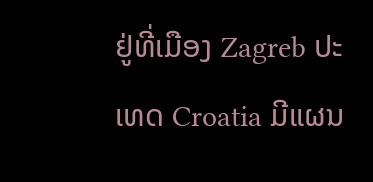ຢູ່ທີ່ເມືອງ Zagreb ປະເທດ Croatia ມີແຜນ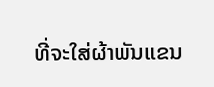ທີ່ຈະໃສ່ຜ້າພັນແຂນ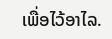ເພື່ອໄວ້ອາໄລ.